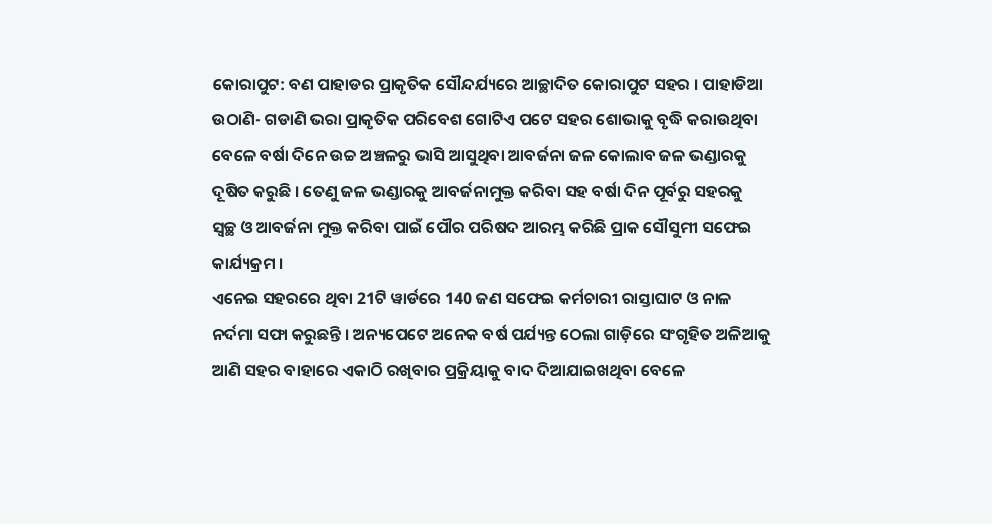କୋରାପୁଟ: ବଣ ପାହାଡର ପ୍ରାକୃତିକ ସୌନ୍ଦର୍ଯ୍ୟରେ ଆଚ୍ଛାଦିତ କୋରାପୁଟ ସହର । ପାହାଡିଆ ଉଠାଣି- ଗଡାଣି ଭରା ପ୍ରାକୃତିକ ପରିବେଶ ଗୋଟିଏ ପଟେ ସହର ଶୋଭାକୁ ବୃଦ୍ଧି କରାଉଥିବା ବେଳେ ବର୍ଷା ଦିନେ ଉଚ୍ଚ ଅଞ୍ଚଳରୁ ଭାସି ଆସୁଥିବା ଆବର୍ଜନା ଜଳ କୋଲାବ ଜଳ ଭଣ୍ଡାରକୁ ଦୂଷିତ କରୁଛି । ତେଣୁ ଜଳ ଭଣ୍ଡାରକୁ ଆବର୍ଜନାମୁକ୍ତ କରିବା ସହ ବର୍ଷା ଦିନ ପୂର୍ବରୁ ସହରକୁ ସ୍ବଚ୍ଛ ଓ ଆବର୍ଜନା ମୁକ୍ତ କରିବା ପାଇଁ ପୌର ପରିଷଦ ଆରମ୍ଭ କରିଛି ପ୍ରାକ ସୌସୁମୀ ସଫେଇ କାର୍ଯ୍ୟକ୍ରମ ।
ଏନେଇ ସହରରେ ଥିବା 21ଟି ୱାର୍ଡରେ 140 ଜଣ ସଫେଇ କର୍ମଚାରୀ ରାସ୍ତାଘାଟ ଓ ନାଳ ନର୍ଦମା ସଫା କରୁଛନ୍ତି । ଅନ୍ୟପେଟେ ଅନେକ ବର୍ଷ ପର୍ଯ୍ୟନ୍ତ ଠେଲା ଗାଡ଼ିରେ ସଂଗୃହିତ ଅଳିଆକୁ ଆଣି ସହର ବାହାରେ ଏକାଠି ରଖିବାର ପ୍ରକ୍ରିୟାକୁ ବାଦ ଦିଆଯାଇଖଥିବା ବେଳେ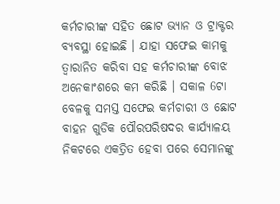କର୍ମଚାରୀଙ୍କ ସହିତ ଛୋଟ ଭ୍ୟାନ ଓ ଟ୍ରାକ୍ଟର ବ୍ୟବସ୍ଥା ହୋଇଛି । ଯାହା ସଫେଇ କାମକୁ ତ୍ବାରାନିତ କରିବା ସହ କର୍ମଚାରୀଙ୍କ ବୋଝ ଅନେକାଂଶରେ କମ କରିଛି । ସକାଳ 6ଟା ବେଳକୁ ସମସ୍ତ ସଫେଇ କର୍ମଚାରୀ ଓ ଛୋଟ ବାହନ ଗୁଡିକ ପୌରପରିଷଦର କାର୍ଯ୍ୟାଳୟ ନିକଟରେ ଏକତ୍ରିତ ହେବା ପରେ ସେମାନଙ୍କୁ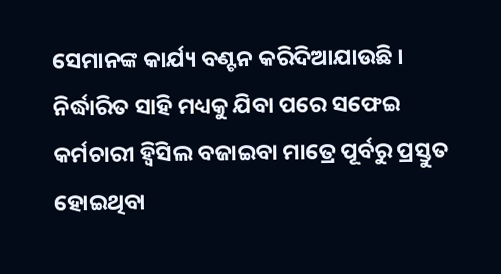ସେମାନଙ୍କ କାର୍ଯ୍ୟ ବଣ୍ଟନ କରିଦିଆଯାଉଛି । ନିର୍ଦ୍ଧାରିତ ସାହି ମଧ୍ୟକୁ ଯିବା ପରେ ସଫେଇ କର୍ମଚାରୀ ହ୍ବିସିଲ ବଜାଇବା ମାତ୍ରେ ପୂର୍ବରୁ ପ୍ରସ୍ତୁତ ହୋଇଥିବା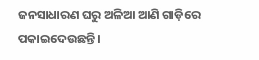ଜନସାଧାରଣ ଘରୁ ଅଳିଆ ଆଣି ଗାଡ଼ିରେ ପକାଇଦେଉଛନ୍ତି ।